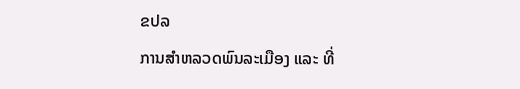ຂປລ
ການສຳຫລວດພົນລະເມືອງ ແລະ ທີ່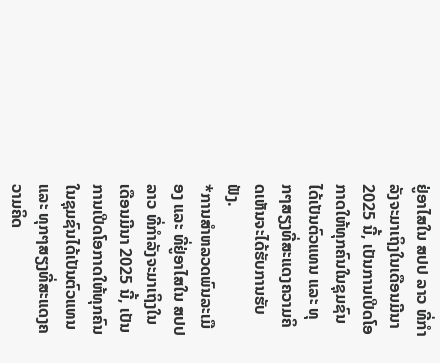ຢູ່ອາໄສໃນ ສປປ ລາວ ທີ່ກຳລັງຈະມາເຖິງໃນເດືອນມີນາ 2025 ນີ້, ເປັນການເປີດໂອກາດໃຫ້ທຸກຄົນໃນຊຸມຊົນໄດ້ເປັນຕົວແທນ ແລະ ທຸກໆສຽງທີ່ສະແດງຄວາມຄິດເຫັນຈະໄດ້ຮັບການຮັບຟັງ.
*ການສຳຫລວດພົນລະເມືອງ ແລະ ທີ່ຢູ່ອາໄສໃນ ສປປ ລາວ ທີ່ກຳລັງຈະມາເຖິງໃນເດືອນມີນາ 2025 ນີ້, ເປັນການເປີດໂອກາດໃຫ້ທຸກຄົນໃນຊຸມຊົນໄດ້ເປັນຕົວແທນ ແລະ ທຸກໆສຽງທີ່ສະແດງຄວາມຄິດ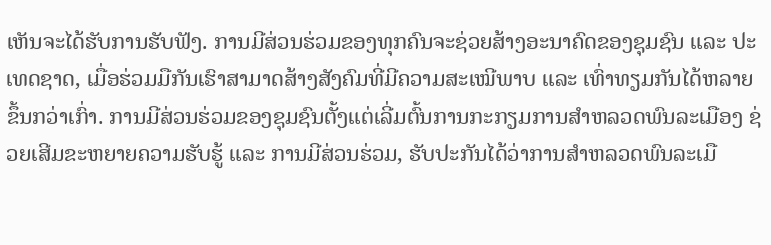ເຫັນຈະໄດ້ຮັບການຮັບຟັງ. ການມີສ່ວນຮ່ວມຂອງທຸກຄົນຈະຊ່ວຍສ້າງອະນາຄົດຂອງຊຸມຊົນ ແລະ ປະເທດຊາດ, ເມື່ອຮ່ວມມືກັນເຮົາສາມາດສ້າງສັງຄົມທີ່ມີຄວາມສະເໝີພາບ ແລະ ເທົ່າທຽມກັນໄດ້ຫລາຍຂຶ້ນກວ່າເກົ່າ. ການມີສ່ວນຮ່ວມຂອງຊຸມຊົນຕັ້ງແຕ່ເລີ່ມຕົ້ນການກະກຽມການສຳຫລວດພົນລະເມືອງ ຊ່ວຍເສີມຂະຫຍາຍຄວາມຮັບຮູ້ ແລະ ການມີສ່ວນຮ່ວມ, ຮັບປະກັນໄດ້ວ່າການສຳຫລວດພົນລະເມື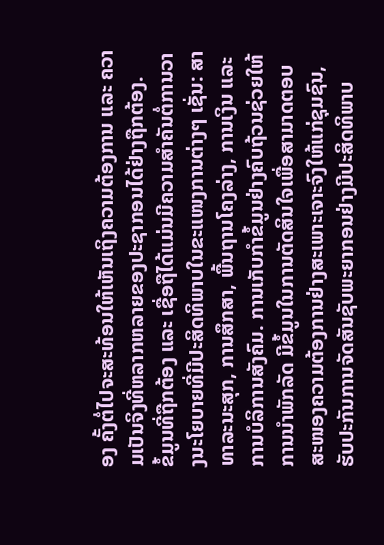ອງ ຄັ້ງຕໍ່ໄປຈະສະທ້ອນໃຫ້ເຫັນເຖິງຄວາມຕ້ອງການ ແລະ ຄວາມເປັນຈິງທີ່ຫລາກຫລາຍຂອງປະຊາກອນໄດ້ຢ່າງຖືກຕ້ອງ.
ຂໍ້ມູນທີ່ຖືກຕ້ອງ ແລະ ເຊື່ອຖືໄດ້ແມ່ນມີຄວາມສຳຄັນຕໍ່ການວາງນະໂຍບາຍທີ່ມີປະສິດທິພາບໃນຂະແໜງການຕ່າງໆ ເຊັ່ນ: ສາທາລະນະສຸກ, ການສຶກສາ, ພື້ນຖານໂຄງລ່າງ, ການເງິນ ແລະ ການບໍລິການສັງຄົມ. ການເກັບກຳຂໍ້ມູນຢ່າງຄົບຖ້ວນຊ່ວຍໃຫ້ການນຳພັກລັດ ມີຂ້ໍມູນໃນການຕັດສິນໃຈເພື່ອສາມາດຕອບສະໜອງຄວາມຕ້ອງການຢ່າງສະເພາະເຈາະຈົງໃຫ້ແກ່ຊຸມຊົນ, ຮັບປະກັນການຈັດສັນຊັບພະຍາກອນຢ່າງມີປະສິດທິພາບ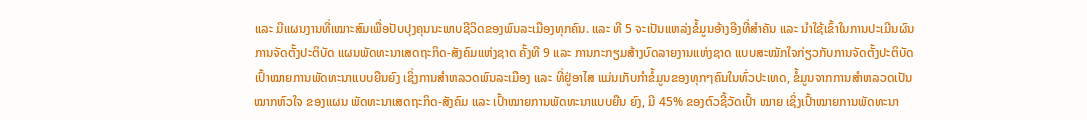ແລະ ມີແຜນງານທີ່ເໝາະສົມເພື່ອປັບປຸງຄຸນນະພາບຊີວິດຂອງພົນລະເມືອງທຸກຄົນ. ແລະ ທີ 5 ຈະເປັນແຫລ່ງຂໍ້ມູນອ້າງອີງທີ່ສໍາຄັນ ແລະ ນໍາໃຊ້ເຂົ້າໃນການປະເມີນຜົນການຈັດຕັ້ງປະຕິບັດ ແຜນພັດທະນາເສດຖະກິດ-ສັງຄົມແຫ່ງຊາດ ຄັ້ງທີ 9 ແລະ ການກະກຽມສ້າງບົດລາຍງານແຫ່ງຊາດ ແບບສະໝັກໃຈກ່ຽວກັບການຈັດຕັ້ງປະຕິບັດ ເປົ້າໝາຍການພັດທະນາແບບຍືນຍົງ ເຊິ່ງການສໍາຫລວດພົນລະເມືອງ ແລະ ທີ່ຢູ່ອາໄສ ແມ່ນເກັບກໍາຂໍ້ມູນຂອງທຸກໆຄົນໃນທົ່ວປະເທດ, ຂໍ້ມູນຈາກການສໍາຫລວດເປັນໝາກຫົວໃຈ ຂອງແຜນ ພັດທະນາເສດຖະກິດ-ສັງຄົມ ແລະ ເປົ້າໝາຍການພັດທະນາແບບຍືນ ຍົງ, ມີ 45% ຂອງຕົວຊີ້ວັດເປົ້າ ໝາຍ ເຊິ່ງເປົ້າໝາຍການພັດທະນາ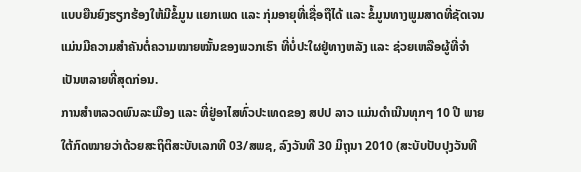ແບບຍືນຍົງຮຽກຮ້ອງໃຫ້ມີຂໍ້ມູນ ແຍກເພດ ແລະ ກຸ່ມອາຍຸທີ່ເຊື່ອຖືໄດ້ ແລະ ຂໍ້ມູນທາງພູມສາດທີ່ຊັດເຈນ ແມ່ນມີຄວາມສໍາຄັນຕໍ່ຄວາມໝາຍໝັ້ນຂອງພວກເຮົາ ທີ່ບໍ່ປະໃຜຢູ່ທາງຫລັງ ແລະ ຊ່ວຍເຫລືອຜູ້ທີ່ຈໍາເປັນຫລາຍທີ່ສຸດກ່ອນ.
ການສໍາຫລວດພົນລະເມືອງ ແລະ ທີ່ຢູ່ອາໄສທົ່ວປະເທດຂອງ ສປປ ລາວ ແມ່ນດໍາເນີນທຸກໆ 10 ປີ ພາຍໃຕ້ກົດໝາຍວ່າດ້ວຍສະຖິຕິສະບັບເລກທີ 03/ສພຊ, ລົງວັນທີ 30 ມິຖຸນາ 2010 (ສະບັບປັບປຸງວັນທີ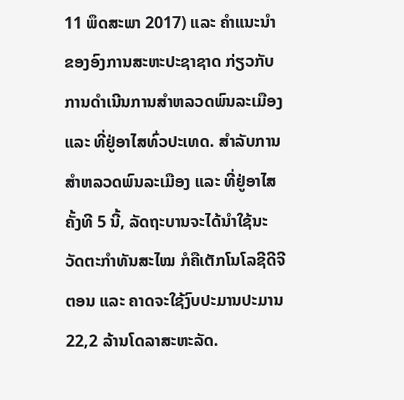11 ພຶດສະພາ 2017) ແລະ ຄຳແນະນຳຂອງອົງການສະຫະປະຊາຊາດ ກ່ຽວກັບການດໍາເນີນການສໍາຫລວດພົນລະເມືອງ ແລະ ທີ່ຢູ່ອາໄສທົ່ວປະເທດ. ສໍາລັບການສໍາຫລວດພົນລະເມືອງ ແລະ ທີ່ຢູ່ອາໄສ ຄັ້ງທີ 5 ນີ້, ລັດຖະບານຈະໄດ້ນໍາໃຊ້ນະວັດຕະກໍາທັນສະໄໝ ກໍຄືເຕັກໂນໂລຊີດີຈີຕອນ ແລະ ຄາດຈະໃຊ້ງົບປະມານປະມານ 22,2 ລ້ານໂດລາສະຫະລັດ.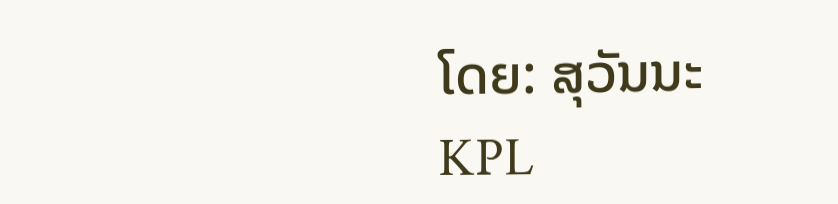ໂດຍ: ສຸວັນນະ
KPL